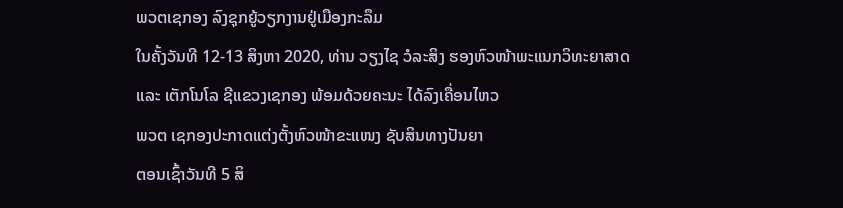ພວຕເຊກອງ ລົງຊຸກຍູ້ວຽກງານຢູ່ເມືອງກະລຶມ
ໃນຄັ້ງວັນທີ 12-13 ສິງຫາ 2020, ທ່ານ ວຽງໄຊ ວໍລະສິງ ຮອງຫົວໜ້າພະແນກວິທະຍາສາດ ແລະ ເຕັກໂນໂລ ຊີແຂວງເຊກອງ ພ້ອມດ້ວຍຄະນະ ໄດ້ລົງເຄື່ອນໄຫວ
ພວຕ ເຊກອງປະກາດແຕ່ງຕັ້ງຫົວໜ້າຂະແໜງ ຊັບສິນທາງປັນຍາ
ຕອນເຊົ້າວັນທີ 5 ສິ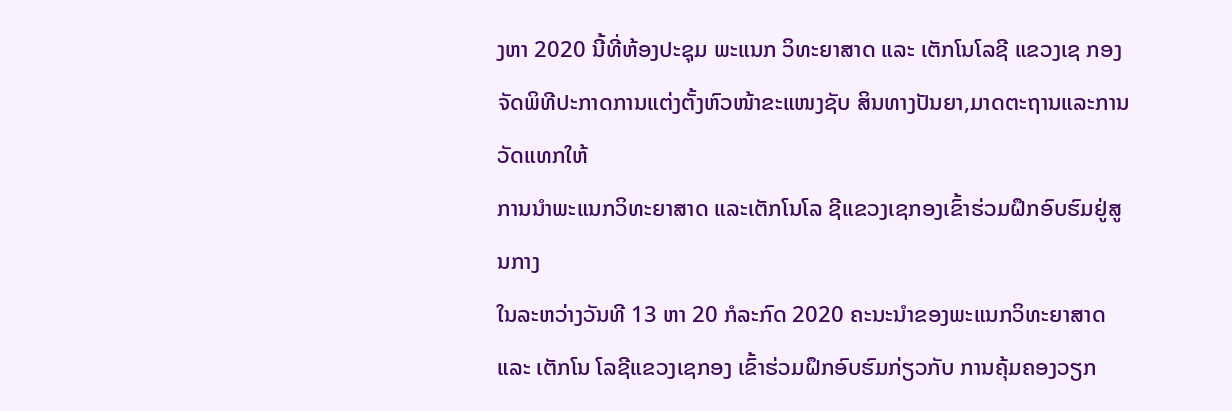ງຫາ 2020 ນີ້ທີ່ຫ້ອງປະຊຸມ ພະແນກ ວິທະຍາສາດ ແລະ ເຕັກໂນໂລຊີ ແຂວງເຊ ກອງຈັດພິທີປະກາດການແຕ່ງຕັ້ງຫົວໜ້າຂະແໜງຊັບ ສິນທາງປັນຍາ,ມາດຕະຖານແລະການວັດແທກໃຫ້
ການນຳພະແນກວິທະຍາສາດ ແລະເຕັກໂນໂລ ຊີແຂວງເຊກອງເຂົ້າຮ່ວມຝຶກອົບຮົມຢູ່ສູນກາງ
ໃນລະຫວ່າງວັນທີ 13 ຫາ 20 ກໍລະກົດ 2020 ຄະນະນຳຂອງພະແນກວິທະຍາສາດ ແລະ ເຕັກໂນ ໂລຊີແຂວງເຊກອງ ເຂົ້າຮ່ວມຝຶກອົບຮົມກ່ຽວກັບ ການຄຸ້ມຄອງວຽກ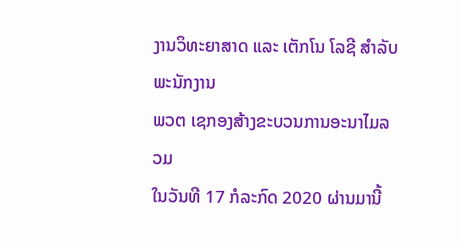ງານວິທະຍາສາດ ແລະ ເຕັກໂນ ໂລຊີ ສຳລັບພະນັກງານ
ພວຕ ເຊກອງສ້າງຂະບວນການອະນາໄມລວມ
ໃນວັນທີ 17 ກໍລະກົດ 2020 ຜ່ານມານີ້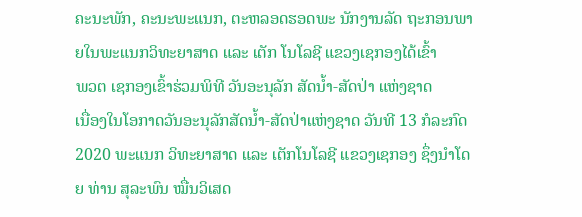ຄະນະພັກ, ຄະນະພະແນກ, ຕະຫລອດຮອດພະ ນັກງານລັດ ຖະກອນພາຍໃນພະແນກວິທະຍາສາດ ແລະ ເຕັກ ໂນໂລຊີ ແຂວງເຊກອງໄດ້ເຂົ້າ
ພວຕ ເຊກອງເຂົ້າຮ່ວມພິທີ ວັນອະນຸລັກ ສັດນໍ້າ-ສັດປ່າ ແຫ່ງຊາດ
ເນື່ອງໃນໂອກາດວັນອະນຸລັກສັດນໍ້າ-ສັດປ່າແຫ່ງຊາດ ວັນທີ 13 ກໍລະກົດ 2020 ພະແນກ ວິທະຍາສາດ ແລະ ເຕັກໂນໂລຊີ ແຂວງເຊກອງ ຊຶ່ງນໍາໂດຍ ທ່ານ ສຸລະພົນ ໝື່ນວິເສດ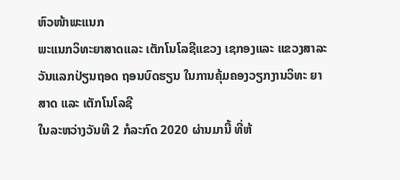ຫົວໜ້າພະແນກ
ພະແນກວິທະຍາສາດແລະ ເຕັກໂນໂລຊີແຂວງ ເຊກອງແລະ ແຂວງສາລະວັນແລກປ່ຽນຖອດ ຖອນບົດຮຽນ ໃນການຄຸ້ມຄອງວຽກງານວິທະ ຍາສາດ ແລະ ເຕັກໂນໂລຊີ
ໃນລະຫວ່າງວັນທີ 2 ກໍລະກົດ 2020 ຜ່ານມານີ້ ທີ່ຫ້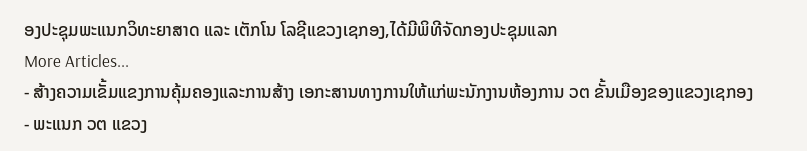ອງປະຊຸມພະແນກວິທະຍາສາດ ແລະ ເຕັກໂນ ໂລຊີແຂວງເຊກອງ,ໄດ້ມີພິທີຈັດກອງປະຊຸມແລກ
More Articles...
- ສ້າງຄວາມເຂັ້ມແຂງການຄຸ້ມຄອງແລະການສ້າງ ເອກະສານທາງການໃຫ້ແກ່ພະນັກງານຫ້ອງການ ວຕ ຂັ້ນເມືອງຂອງແຂວງເຊກອງ
- ພະແນກ ວຕ ແຂວງ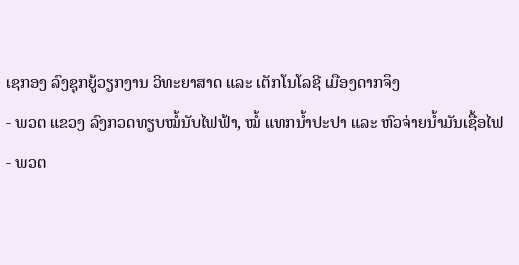ເຊກອງ ລົງຊຸກຍູ້ວຽກງານ ວິທະຍາສາດ ແລະ ເຕັກໂນໂລຊີ ເມືອງດາກຈຶງ
- ພວຕ ແຂວງ ລົງກວດທຽບໝໍ້ນັບໄຟຟ້າ, ໝໍ້ ແທກນ້ຳປະປາ ແລະ ຫົວຈ່າຍນໍ້າມັນເຊື້ອໄຟ
- ພວຕ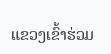ແຂວງເຂົ້າຮ່ວມ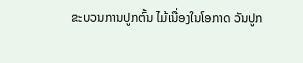ຂະບວນການປູກຕົ້ນ ໄມ້ເນື່ອງໃນໂອກາດ ວັນປູກ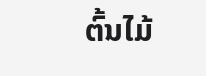ຕົ້ນໄມ້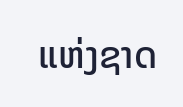ແຫ່ງຊາດ